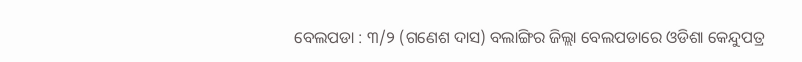ବେଲପଡା : ୩/୨ (ଗଣେଶ ଦାସ) ବଲାଙ୍ଗିର ଜିଲ୍ଲା ବେଲପଡାରେ ଓଡିଶା କେନ୍ଦୁପତ୍ର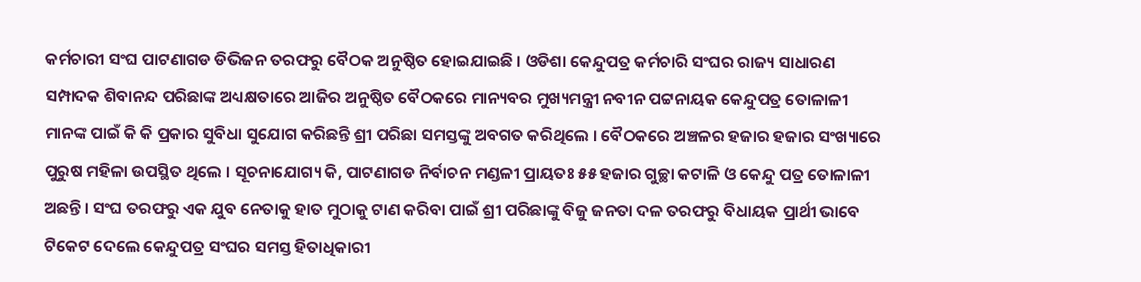କର୍ମଚାରୀ ସଂଘ ପାଟଣାଗଡ ଡିଭିଜନ ତରଫରୁ ବୈଠକ ଅନୁଷ୍ଠିତ ହୋଇଯାଇଛି । ଓଡିଶା କେନ୍ଦୁପତ୍ର କର୍ମଚାରି ସଂଘର ରାଜ୍ୟ ସାଧାରଣ ସମ୍ପାଦକ ଶିବାନନ୍ଦ ପରିଛାଙ୍କ ଅଧ୍ୟକ୍ଷତାରେ ଆଜିର ଅନୁଷ୍ଠିତ ବୈଠକରେ ମାନ୍ୟବର ମୁଖ୍ୟମନ୍ତ୍ରୀ ନବୀନ ପଟ୍ଟନାୟକ କେନ୍ଦୁପତ୍ର ତୋଳାଳୀ ମାନଙ୍କ ପାଇଁ କି କି ପ୍ରକାର ସୁବିଧା ସୁଯୋଗ କରିଛନ୍ତି ଶ୍ରୀ ପରିଛା ସମସ୍ତଙ୍କୁ ଅବଗତ କରିଥିଲେ । ବୈଠକରେ ଅଞ୍ଚଳର ହଜାର ହଜାର ସଂଖ୍ୟାରେ ପୁରୁଷ ମହିଳା ଉପସ୍ଥିତ ଥିଲେ । ସୂଚନାଯୋଗ୍ୟ କି, ପାଟଣାଗଡ ନିର୍ବାଚନ ମଣ୍ଡଳୀ ପ୍ରାୟତଃ ୫୫ ହଜାର ଗୁଚ୍ଛା କଟାଳି ଓ କେନ୍ଦୁ ପତ୍ର ତୋଳାଳୀ ଅଛନ୍ତି । ସଂଘ ତରଫରୁ ଏକ ଯୁବ ନେତାକୁ ହାତ ମୁଠାକୁ ଟାଣ କରିବା ପାଇଁ ଶ୍ରୀ ପରିଛାଙ୍କୁ ବିଜୁ ଜନତା ଦଳ ତରଫରୁ ବିଧାୟକ ପ୍ରାର୍ଥୀ ଭାବେ ଟିକେଟ ଦେଲେ କେନ୍ଦୁପତ୍ର ସଂଘର ସମସ୍ତ ହିତାଧିକାରୀ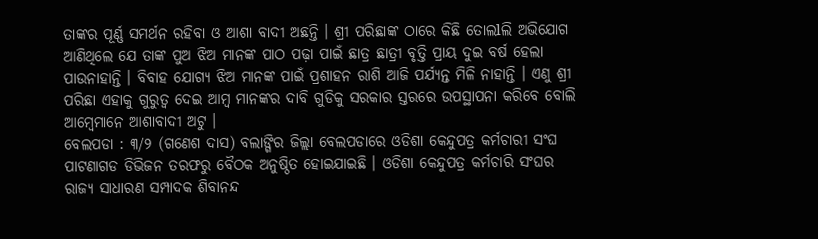ତାଙ୍କର ପୂର୍ଣ୍ଣ ସମର୍ଥନ ରହିବା ଓ ଆଶା ବାଦୀ ଅଛନ୍ତି । ଶ୍ରୀ ପରିଛାଙ୍କ ଠାରେ କିଛି ତୋଲlଲି ଅଭିଯୋଗ ଆଣିଥିଲେ ଯେ ତାଙ୍କ ପୁଅ ଝିଅ ମାନଙ୍କ ପାଠ ପଢ଼ା ପାଇଁ ଛାତ୍ର ଛାତ୍ରୀ ବୃତ୍ତି ପ୍ରାୟ ଦୁଇ ବର୍ଷ ହେଲା ପାଉନାହାନ୍ତି । ବିବାହ ଯୋଗ୍ୟ ଝିଅ ମାନଙ୍କ ପାଇଁ ପ୍ରଶାହନ ରାଶି ଆଜି ପର୍ଯ୍ୟନ୍ତ ମିଳି ନାହାନ୍ତି । ଏଣୁ ଶ୍ରୀ ପରିଛା ଏହାକୁ ଗୁରୁତ୍ୱ ଦେଇ ଆମ୍ବ ମାନଙ୍କର ଦାବି ଗୁଡିକୁ ସରକାର ସ୍ତରରେ ଉପସ୍ଥାପନା କରିବେ ବୋଲି ଆମ୍ବେମାନେ ଆଶାବାଦୀ ଅଟୁ ।
ବେଲପଡା : ୩/୨ (ଗଣେଶ ଦାସ) ବଲାଙ୍ଗିର ଜିଲ୍ଲା ବେଲପଡାରେ ଓଡିଶା କେନ୍ଦୁପତ୍ର କର୍ମଚାରୀ ସଂଘ ପାଟଣାଗଡ ଡିଭିଜନ ତରଫରୁ ବୈଠକ ଅନୁଷ୍ଠିତ ହୋଇଯାଇଛି । ଓଡିଶା କେନ୍ଦୁପତ୍ର କର୍ମଚାରି ସଂଘର ରାଜ୍ୟ ସାଧାରଣ ସମ୍ପାଦକ ଶିବାନନ୍ଦ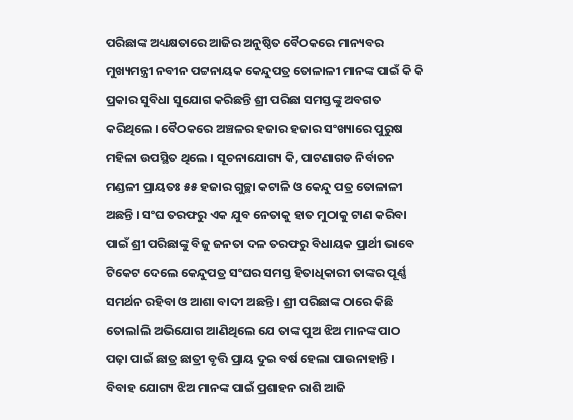ପରିଛାଙ୍କ ଅଧ୍ୟକ୍ଷତାରେ ଆଜିର ଅନୁଷ୍ଠିତ ବୈଠକରେ ମାନ୍ୟବର ମୁଖ୍ୟମନ୍ତ୍ରୀ ନବୀନ ପଟ୍ଟନାୟକ କେନ୍ଦୁପତ୍ର ତୋଳାଳୀ ମାନଙ୍କ ପାଇଁ କି କି ପ୍ରକାର ସୁବିଧା ସୁଯୋଗ କରିଛନ୍ତି ଶ୍ରୀ ପରିଛା ସମସ୍ତଙ୍କୁ ଅବଗତ କରିଥିଲେ । ବୈଠକରେ ଅଞ୍ଚଳର ହଜାର ହଜାର ସଂଖ୍ୟାରେ ପୁରୁଷ ମହିଳା ଉପସ୍ଥିତ ଥିଲେ । ସୂଚନାଯୋଗ୍ୟ କି, ପାଟଣାଗଡ ନିର୍ବାଚନ ମଣ୍ଡଳୀ ପ୍ରାୟତଃ ୫୫ ହଜାର ଗୁଚ୍ଛା କଟାଳି ଓ କେନ୍ଦୁ ପତ୍ର ତୋଳାଳୀ ଅଛନ୍ତି । ସଂଘ ତରଫରୁ ଏକ ଯୁବ ନେତାକୁ ହାତ ମୁଠାକୁ ଟାଣ କରିବା ପାଇଁ ଶ୍ରୀ ପରିଛାଙ୍କୁ ବିଜୁ ଜନତା ଦଳ ତରଫରୁ ବିଧାୟକ ପ୍ରାର୍ଥୀ ଭାବେ ଟିକେଟ ଦେଲେ କେନ୍ଦୁପତ୍ର ସଂଘର ସମସ୍ତ ହିତାଧିକାରୀ ତାଙ୍କର ପୂର୍ଣ୍ଣ ସମର୍ଥନ ରହିବା ଓ ଆଶା ବାଦୀ ଅଛନ୍ତି । ଶ୍ରୀ ପରିଛାଙ୍କ ଠାରେ କିଛି ତୋଲlଲି ଅଭିଯୋଗ ଆଣିଥିଲେ ଯେ ତାଙ୍କ ପୁଅ ଝିଅ ମାନଙ୍କ ପାଠ ପଢ଼ା ପାଇଁ ଛାତ୍ର ଛାତ୍ରୀ ବୃତ୍ତି ପ୍ରାୟ ଦୁଇ ବର୍ଷ ହେଲା ପାଉନାହାନ୍ତି । ବିବାହ ଯୋଗ୍ୟ ଝିଅ ମାନଙ୍କ ପାଇଁ ପ୍ରଶାହନ ରାଶି ଆଜି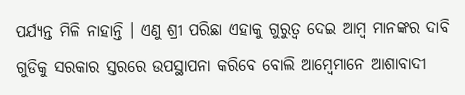ପର୍ଯ୍ୟନ୍ତ ମିଳି ନାହାନ୍ତି । ଏଣୁ ଶ୍ରୀ ପରିଛା ଏହାକୁ ଗୁରୁତ୍ୱ ଦେଇ ଆମ୍ବ ମାନଙ୍କର ଦାବି ଗୁଡିକୁ ସରକାର ସ୍ତରରେ ଉପସ୍ଥାପନା କରିବେ ବୋଲି ଆମ୍ବେମାନେ ଆଶାବାଦୀ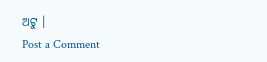ଅଟୁ ।
Post a Comment